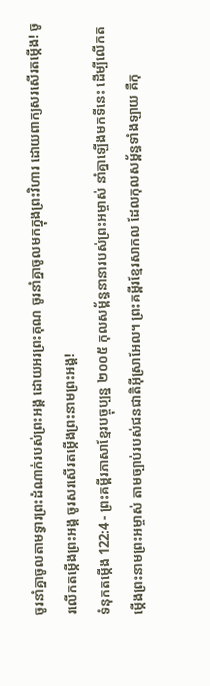ចូរនាំគ្នាចូលតាមទ្វារព្រះដំណាក់របស់ព្រះអង្គ ដោយអរព្រះគុណ ចូរនាំគ្នាចូលមកក្នុងព្រះវិហារ ដោយពាក្យសរសើរតម្កើង! ចូរលើកតម្កើងព្រះអង្គ ចូរសរសើរតម្កើងព្រះនាមព្រះអង្គ!
ទំនុកតម្កើង 122:4 - ព្រះគម្ពីរភាសាខ្មែរបច្ចុប្បន្ន ២០០៥ កុលសម្ព័ន្ធនានារបស់ព្រះអម្ចាស់ នាំគ្នាឡើងមកទីនេះ ដើម្បីលើកតម្កើងព្រះនាមព្រះអម្ចាស់ តាមច្បាប់របស់ជនជាតិអ៊ីស្រាអែល។ ព្រះគម្ពីរខ្មែរសាកល ដែលកុលសម្ព័ន្ធទាំងឡាយ គឺកុ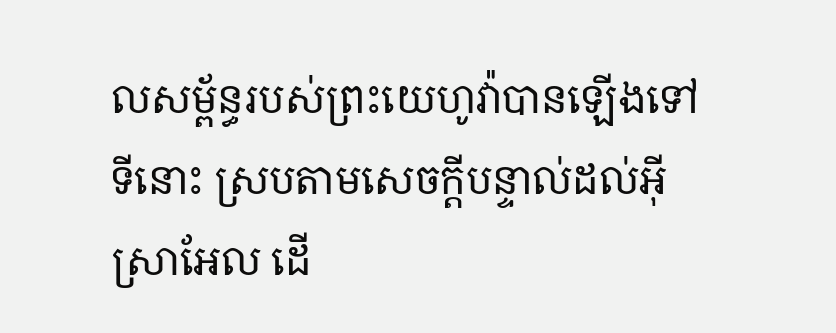លសម្ព័ន្ធរបស់ព្រះយេហូវ៉ាបានឡើងទៅទីនោះ ស្របតាមសេចក្ដីបន្ទាល់ដល់អ៊ីស្រាអែល ដើ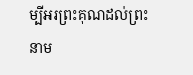ម្បីអរព្រះគុណដល់ព្រះនាម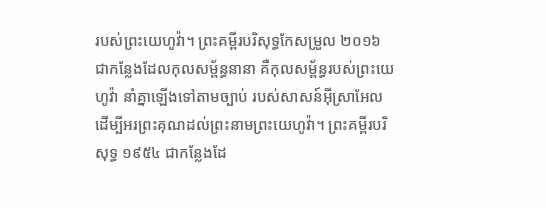របស់ព្រះយេហូវ៉ា។ ព្រះគម្ពីរបរិសុទ្ធកែសម្រួល ២០១៦ ជាកន្លែងដែលកុលសម្ព័ន្ធនានា គឺកុលសម្ព័ន្ធរបស់ព្រះយេហូវ៉ា នាំគ្នាឡើងទៅតាមច្បាប់ របស់សាសន៍អ៊ីស្រាអែល ដើម្បីអរព្រះគុណដល់ព្រះនាមព្រះយេហូវ៉ា។ ព្រះគម្ពីរបរិសុទ្ធ ១៩៥៤ ជាកន្លែងដែ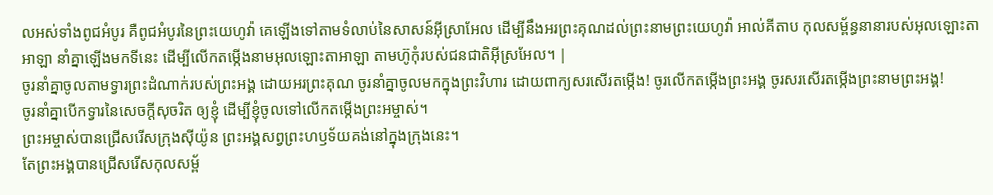លអស់ទាំងពូជអំបូរ គឺពូជអំបូរនៃព្រះយេហូវ៉ា គេឡើងទៅតាមទំលាប់នៃសាសន៍អ៊ីស្រាអែល ដើម្បីនឹងអរព្រះគុណដល់ព្រះនាមព្រះយេហូវ៉ា អាល់គីតាប កុលសម្ព័ន្ធនានារបស់អុលឡោះតាអាឡា នាំគ្នាឡើងមកទីនេះ ដើម្បីលើកតម្កើងនាមអុលឡោះតាអាឡា តាមហ៊ូកុំរបស់ជនជាតិអ៊ីស្រអែល។ |
ចូរនាំគ្នាចូលតាមទ្វារព្រះដំណាក់របស់ព្រះអង្គ ដោយអរព្រះគុណ ចូរនាំគ្នាចូលមកក្នុងព្រះវិហារ ដោយពាក្យសរសើរតម្កើង! ចូរលើកតម្កើងព្រះអង្គ ចូរសរសើរតម្កើងព្រះនាមព្រះអង្គ!
ចូរនាំគ្នាបើកទ្វារនៃសេចក្ដីសុចរិត ឲ្យខ្ញុំ ដើម្បីខ្ញុំចូលទៅលើកតម្កើងព្រះអម្ចាស់។
ព្រះអម្ចាស់បានជ្រើសរើសក្រុងស៊ីយ៉ូន ព្រះអង្គសព្វព្រះហឫទ័យគង់នៅក្នុងក្រុងនេះ។
តែព្រះអង្គបានជ្រើសរើសកុលសម្ព័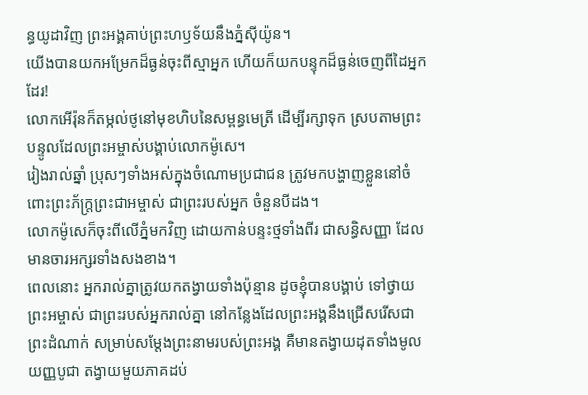ន្ធយូដាវិញ ព្រះអង្គគាប់ព្រះហឫទ័យនឹងភ្នំស៊ីយ៉ូន។
យើងបានយកអម្រែកដ៏ធ្ងន់ចុះពីស្មាអ្នក ហើយក៏យកបន្ទុកដ៏ធ្ងន់ចេញពីដៃអ្នកដែរ!
លោកអើរ៉ុនក៏តម្កល់ថូនៅមុខហិបនៃសម្ពន្ធមេត្រី ដើម្បីរក្សាទុក ស្របតាមព្រះបន្ទូលដែលព្រះអម្ចាស់បង្គាប់លោកម៉ូសេ។
រៀងរាល់ឆ្នាំ ប្រុសៗទាំងអស់ក្នុងចំណោមប្រជាជន ត្រូវមកបង្ហាញខ្លួននៅចំពោះព្រះភ័ក្ត្រព្រះជាអម្ចាស់ ជាព្រះរបស់អ្នក ចំនួនបីដង។
លោកម៉ូសេក៏ចុះពីលើភ្នំមកវិញ ដោយកាន់បន្ទះថ្មទាំងពីរ ជាសន្ធិសញ្ញា ដែលមានចារអក្សរទាំងសងខាង។
ពេលនោះ អ្នករាល់គ្នាត្រូវយកតង្វាយទាំងប៉ុន្មាន ដូចខ្ញុំបានបង្គាប់ ទៅថ្វាយព្រះអម្ចាស់ ជាព្រះរបស់អ្នករាល់គ្នា នៅកន្លែងដែលព្រះអង្គនឹងជ្រើសរើសជាព្រះដំណាក់ សម្រាប់សម្តែងព្រះនាមរបស់ព្រះអង្គ គឺមានតង្វាយដុតទាំងមូលយញ្ញបូជា តង្វាយមួយភាគដប់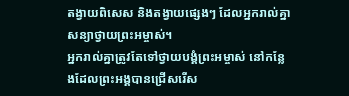តង្វាយពិសេស និងតង្វាយផ្សេងៗ ដែលអ្នករាល់គ្នាសន្យាថ្វាយព្រះអម្ចាស់។
អ្នករាល់គ្នាត្រូវតែទៅថ្វាយបង្គំព្រះអម្ចាស់ នៅកន្លែងដែលព្រះអង្គបានជ្រើសរើស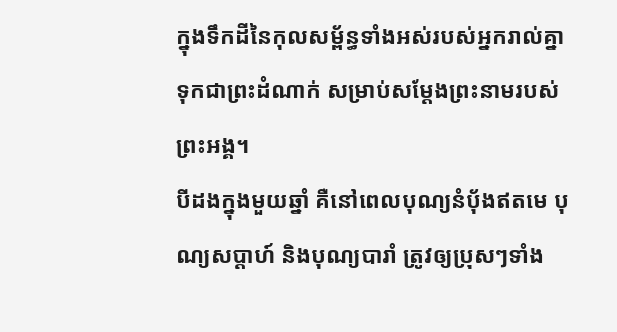ក្នុងទឹកដីនៃកុលសម្ព័ន្ធទាំងអស់របស់អ្នករាល់គ្នា ទុកជាព្រះដំណាក់ សម្រាប់សម្តែងព្រះនាមរបស់ព្រះអង្គ។
បីដងក្នុងមួយឆ្នាំ គឺនៅពេលបុណ្យនំប៉័ងឥតមេ បុណ្យសប្ដាហ៍ និងបុណ្យបារាំ ត្រូវឲ្យប្រុសៗទាំង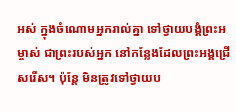អស់ ក្នុងចំណោមអ្នករាល់គ្នា ទៅថ្វាយបង្គំព្រះអម្ចាស់ ជាព្រះរបស់អ្នក នៅកន្លែងដែលព្រះអង្គជ្រើសរើស។ ប៉ុន្តែ មិនត្រូវទៅថ្វាយប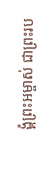ង្គំព្រះអម្ចាស់ ជាព្រះរប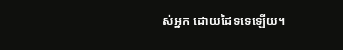ស់អ្នក ដោយដៃទទេឡើយ។